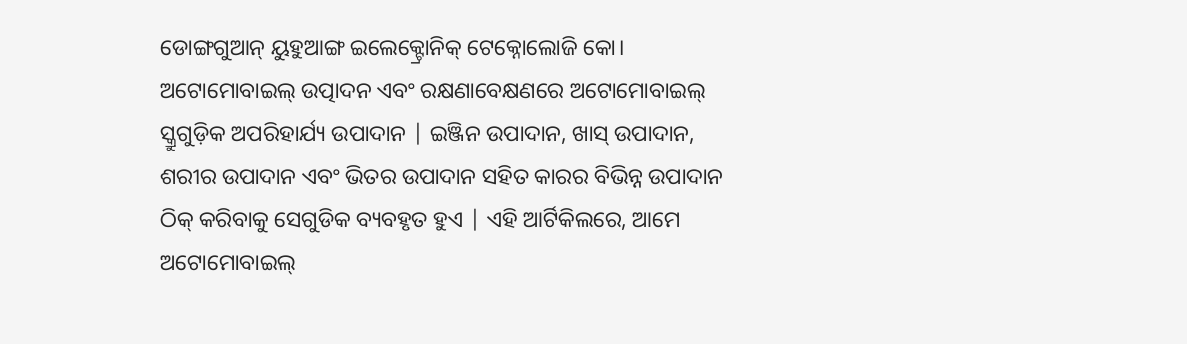ଡୋଙ୍ଗଗୁଆନ୍ ୟୁହୁଆଙ୍ଗ ଇଲେକ୍ଟ୍ରୋନିକ୍ ଟେକ୍ନୋଲୋଜି କୋ।
ଅଟୋମୋବାଇଲ୍ ଉତ୍ପାଦନ ଏବଂ ରକ୍ଷଣାବେକ୍ଷଣରେ ଅଟୋମୋବାଇଲ୍ ସ୍କ୍ରୁଗୁଡ଼ିକ ଅପରିହାର୍ଯ୍ୟ ଉପାଦାନ | ଇଞ୍ଜିନ ଉପାଦାନ, ଖାସ୍ ଉପାଦାନ, ଶରୀର ଉପାଦାନ ଏବଂ ଭିତର ଉପାଦାନ ସହିତ କାରର ବିଭିନ୍ନ ଉପାଦାନ ଠିକ୍ କରିବାକୁ ସେଗୁଡିକ ବ୍ୟବହୃତ ହୁଏ | ଏହି ଆର୍ଟିକିଲରେ, ଆମେ ଅଟୋମୋବାଇଲ୍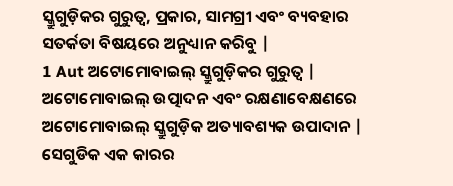ସ୍କ୍ରୁଗୁଡ଼ିକର ଗୁରୁତ୍ୱ, ପ୍ରକାର, ସାମଗ୍ରୀ ଏବଂ ବ୍ୟବହାର ସତର୍କତା ବିଷୟରେ ଅନୁଧ୍ୟାନ କରିବୁ |
1 Aut ଅଟୋମୋବାଇଲ୍ ସ୍କ୍ରୁଗୁଡ଼ିକର ଗୁରୁତ୍ୱ |
ଅଟୋମୋବାଇଲ୍ ଉତ୍ପାଦନ ଏବଂ ରକ୍ଷଣାବେକ୍ଷଣରେ ଅଟୋମୋବାଇଲ୍ ସ୍କ୍ରୁଗୁଡ଼ିକ ଅତ୍ୟାବଶ୍ୟକ ଉପାଦାନ | ସେଗୁଡିକ ଏକ କାରର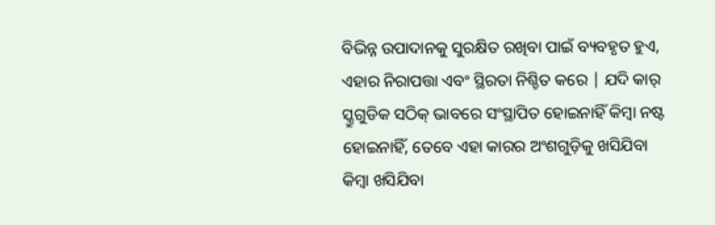ବିଭିନ୍ନ ଉପାଦାନକୁ ସୁରକ୍ଷିତ ରଖିବା ପାଇଁ ବ୍ୟବହୃତ ହୁଏ, ଏହାର ନିରାପତ୍ତା ଏବଂ ସ୍ଥିରତା ନିଶ୍ଚିତ କରେ | ଯଦି କାର୍ ସ୍କ୍ରୁଗୁଡିକ ସଠିକ୍ ଭାବରେ ସଂସ୍ଥାପିତ ହୋଇନାହିଁ କିମ୍ବା ନଷ୍ଟ ହୋଇନାହିଁ, ତେବେ ଏହା କାରର ଅଂଶଗୁଡ଼ିକୁ ଖସିଯିବା କିମ୍ବା ଖସିଯିବା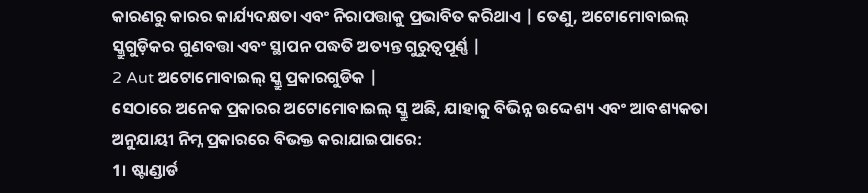କାରଣରୁ କାରର କାର୍ଯ୍ୟଦକ୍ଷତା ଏବଂ ନିରାପତ୍ତାକୁ ପ୍ରଭାବିତ କରିଥାଏ | ତେଣୁ, ଅଟୋମୋବାଇଲ୍ ସ୍କ୍ରୁଗୁଡ଼ିକର ଗୁଣବତ୍ତା ଏବଂ ସ୍ଥାପନ ପଦ୍ଧତି ଅତ୍ୟନ୍ତ ଗୁରୁତ୍ୱପୂର୍ଣ୍ଣ |
2 Aut ଅଟୋମୋବାଇଲ୍ ସ୍କ୍ରୁ ପ୍ରକାରଗୁଡିକ |
ସେଠାରେ ଅନେକ ପ୍ରକାରର ଅଟୋମୋବାଇଲ୍ ସ୍କ୍ରୁ ଅଛି, ଯାହାକୁ ବିଭିନ୍ନ ଉଦ୍ଦେଶ୍ୟ ଏବଂ ଆବଶ୍ୟକତା ଅନୁଯାୟୀ ନିମ୍ନ ପ୍ରକାରରେ ବିଭକ୍ତ କରାଯାଇପାରେ:
1। ଷ୍ଟାଣ୍ଡାର୍ଡ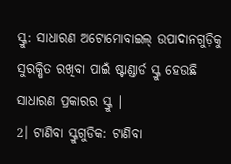ସ୍କ୍ରୁ: ସାଧାରଣ ଅଟୋମୋବାଇଲ୍ ଉପାଦାନଗୁଡ଼ିକୁ ସୁରକ୍ଷିତ ରଖିବା ପାଇଁ ଷ୍ଟାଣ୍ଡାର୍ଡ ସ୍କ୍ରୁ ହେଉଛି ସାଧାରଣ ପ୍ରକାରର ସ୍କ୍ରୁ |
2। ଟାଣିବା ସ୍କ୍ରୁଗୁଡିକ: ଟାଣିବା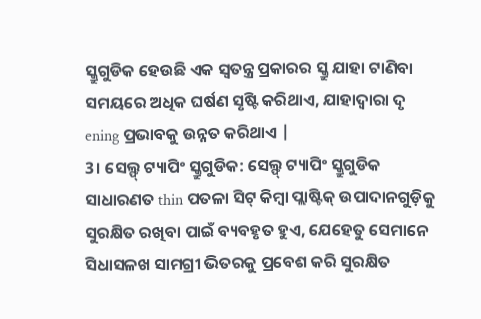ସ୍କ୍ରୁଗୁଡିକ ହେଉଛି ଏକ ସ୍ୱତନ୍ତ୍ର ପ୍ରକାରର ସ୍କ୍ରୁ ଯାହା ଟାଣିବା ସମୟରେ ଅଧିକ ଘର୍ଷଣ ସୃଷ୍ଟି କରିଥାଏ, ଯାହାଦ୍ୱାରା ଦୃ ening ପ୍ରଭାବକୁ ଉନ୍ନତ କରିଥାଏ |
3। ସେଲ୍ଫ୍ ଟ୍ୟାପିଂ ସ୍କ୍ରୁଗୁଡିକ: ସେଲ୍ଫ୍ ଟ୍ୟାପିଂ ସ୍କ୍ରୁଗୁଡିକ ସାଧାରଣତ thin ପତଳା ସିଟ୍ କିମ୍ବା ପ୍ଲାଷ୍ଟିକ୍ ଉପାଦାନଗୁଡ଼ିକୁ ସୁରକ୍ଷିତ ରଖିବା ପାଇଁ ବ୍ୟବହୃତ ହୁଏ, ଯେହେତୁ ସେମାନେ ସିଧାସଳଖ ସାମଗ୍ରୀ ଭିତରକୁ ପ୍ରବେଶ କରି ସୁରକ୍ଷିତ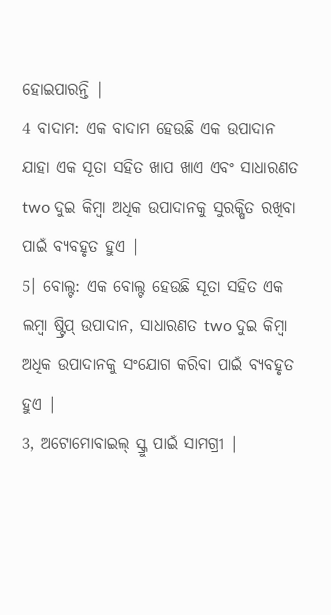ହୋଇପାରନ୍ତି |
4 ବାଦାମ: ଏକ ବାଦାମ ହେଉଛି ଏକ ଉପାଦାନ ଯାହା ଏକ ସୂତା ସହିତ ଖାପ ଖାଏ ଏବଂ ସାଧାରଣତ two ଦୁଇ କିମ୍ବା ଅଧିକ ଉପାଦାନକୁ ସୁରକ୍ଷିତ ରଖିବା ପାଇଁ ବ୍ୟବହୃତ ହୁଏ |
5। ବୋଲ୍ଟ: ଏକ ବୋଲ୍ଟ ହେଉଛି ସୂତା ସହିତ ଏକ ଲମ୍ବା ଷ୍ଟ୍ରିପ୍ ଉପାଦାନ, ସାଧାରଣତ two ଦୁଇ କିମ୍ବା ଅଧିକ ଉପାଦାନକୁ ସଂଯୋଗ କରିବା ପାଇଁ ବ୍ୟବହୃତ ହୁଏ |
3, ଅଟୋମୋବାଇଲ୍ ସ୍କ୍ରୁ ପାଇଁ ସାମଗ୍ରୀ |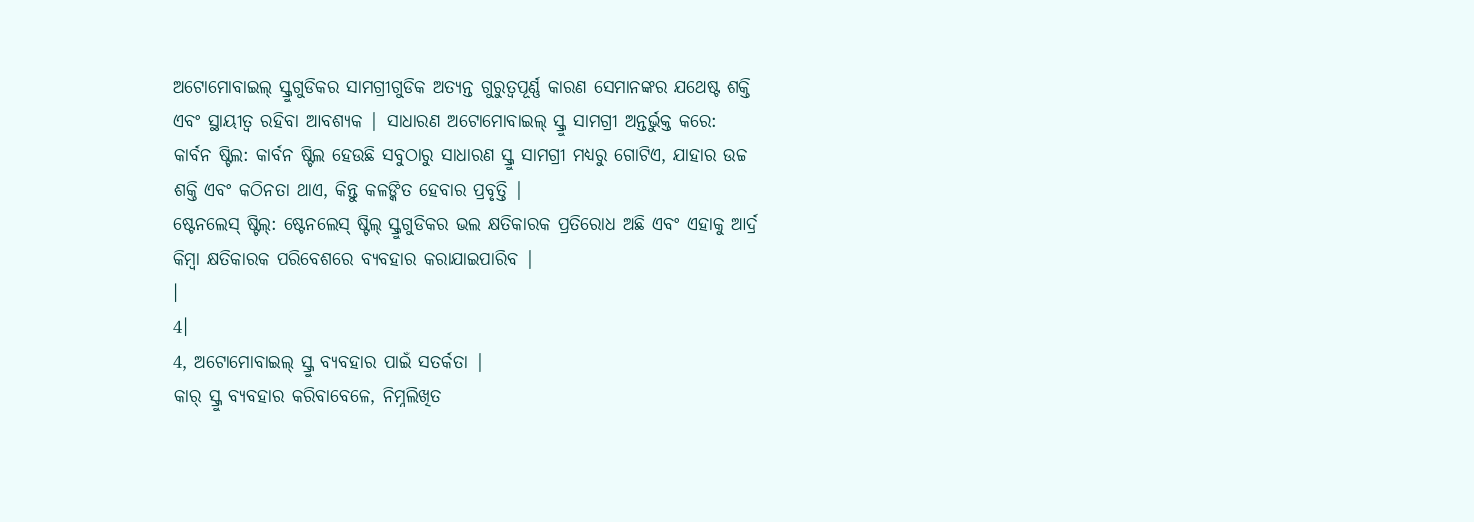ଅଟୋମୋବାଇଲ୍ ସ୍କ୍ରୁଗୁଡିକର ସାମଗ୍ରୀଗୁଡିକ ଅତ୍ୟନ୍ତ ଗୁରୁତ୍ୱପୂର୍ଣ୍ଣ କାରଣ ସେମାନଙ୍କର ଯଥେଷ୍ଟ ଶକ୍ତି ଏବଂ ସ୍ଥାୟୀତ୍ୱ ରହିବା ଆବଶ୍ୟକ | ସାଧାରଣ ଅଟୋମୋବାଇଲ୍ ସ୍କ୍ରୁ ସାମଗ୍ରୀ ଅନ୍ତର୍ଭୁକ୍ତ କରେ:
କାର୍ବନ ଷ୍ଟିଲ: କାର୍ବନ ଷ୍ଟିଲ ହେଉଛି ସବୁଠାରୁ ସାଧାରଣ ସ୍କ୍ରୁ ସାମଗ୍ରୀ ମଧ୍ୟରୁ ଗୋଟିଏ, ଯାହାର ଉଚ୍ଚ ଶକ୍ତି ଏବଂ କଠିନତା ଥାଏ, କିନ୍ତୁ କଳଙ୍କିତ ହେବାର ପ୍ରବୃତ୍ତି |
ଷ୍ଟେନଲେସ୍ ଷ୍ଟିଲ୍: ଷ୍ଟେନଲେସ୍ ଷ୍ଟିଲ୍ ସ୍କ୍ରୁଗୁଡିକର ଭଲ କ୍ଷତିକାରକ ପ୍ରତିରୋଧ ଅଛି ଏବଂ ଏହାକୁ ଆର୍ଦ୍ର କିମ୍ବା କ୍ଷତିକାରକ ପରିବେଶରେ ବ୍ୟବହାର କରାଯାଇପାରିବ |
।
4।
4, ଅଟୋମୋବାଇଲ୍ ସ୍କ୍ରୁ ବ୍ୟବହାର ପାଇଁ ସତର୍କତା |
କାର୍ ସ୍କ୍ରୁ ବ୍ୟବହାର କରିବାବେଳେ, ନିମ୍ନଲିଖିତ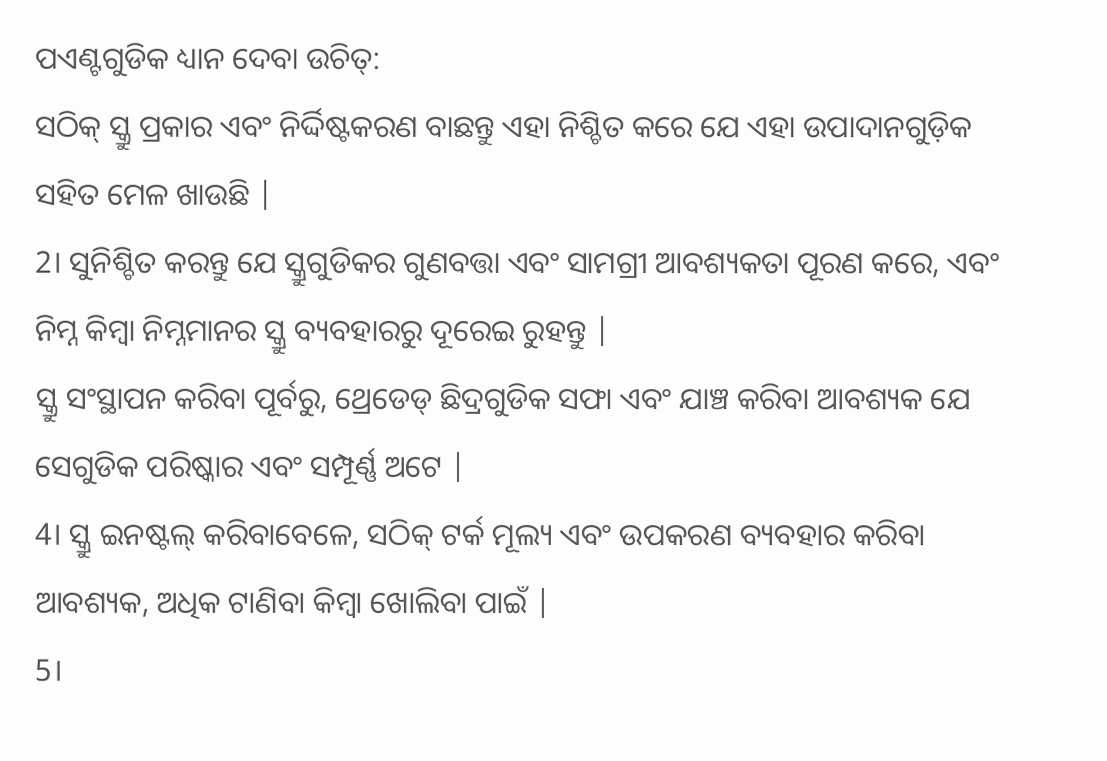ପଏଣ୍ଟଗୁଡିକ ଧ୍ୟାନ ଦେବା ଉଚିତ୍:
ସଠିକ୍ ସ୍କ୍ରୁ ପ୍ରକାର ଏବଂ ନିର୍ଦ୍ଦିଷ୍ଟକରଣ ବାଛନ୍ତୁ ଏହା ନିଶ୍ଚିତ କରେ ଯେ ଏହା ଉପାଦାନଗୁଡ଼ିକ ସହିତ ମେଳ ଖାଉଛି |
2। ସୁନିଶ୍ଚିତ କରନ୍ତୁ ଯେ ସ୍କ୍ରୁଗୁଡିକର ଗୁଣବତ୍ତା ଏବଂ ସାମଗ୍ରୀ ଆବଶ୍ୟକତା ପୂରଣ କରେ, ଏବଂ ନିମ୍ନ କିମ୍ବା ନିମ୍ନମାନର ସ୍କ୍ରୁ ବ୍ୟବହାରରୁ ଦୂରେଇ ରୁହନ୍ତୁ |
ସ୍କ୍ରୁ ସଂସ୍ଥାପନ କରିବା ପୂର୍ବରୁ, ଥ୍ରେଡେଡ୍ ଛିଦ୍ରଗୁଡିକ ସଫା ଏବଂ ଯାଞ୍ଚ କରିବା ଆବଶ୍ୟକ ଯେ ସେଗୁଡିକ ପରିଷ୍କାର ଏବଂ ସମ୍ପୂର୍ଣ୍ଣ ଅଟେ |
4। ସ୍କ୍ରୁ ଇନଷ୍ଟଲ୍ କରିବାବେଳେ, ସଠିକ୍ ଟର୍କ ମୂଲ୍ୟ ଏବଂ ଉପକରଣ ବ୍ୟବହାର କରିବା ଆବଶ୍ୟକ, ଅଧିକ ଟାଣିବା କିମ୍ବା ଖୋଲିବା ପାଇଁ |
5।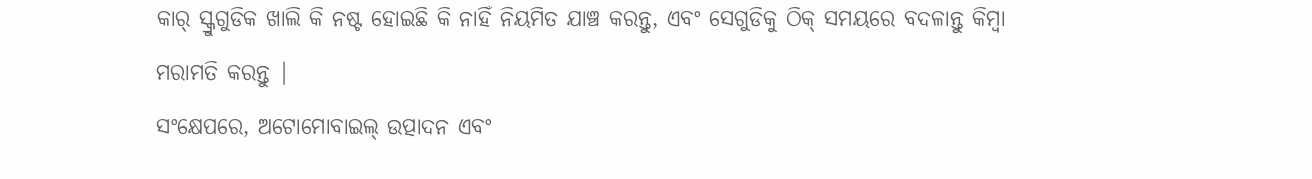କାର୍ ସ୍କ୍ରୁଗୁଡିକ ଖାଲି କି ନଷ୍ଟ ହୋଇଛି କି ନାହିଁ ନିୟମିତ ଯାଞ୍ଚ କରନ୍ତୁ, ଏବଂ ସେଗୁଡିକୁ ଠିକ୍ ସମୟରେ ବଦଳାନ୍ତୁ କିମ୍ବା ମରାମତି କରନ୍ତୁ |
ସଂକ୍ଷେପରେ, ଅଟୋମୋବାଇଲ୍ ଉତ୍ପାଦନ ଏବଂ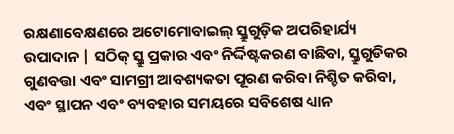ରକ୍ଷଣାବେକ୍ଷଣରେ ଅଟୋମୋବାଇଲ୍ ସ୍କ୍ରୁଗୁଡ଼ିକ ଅପରିହାର୍ଯ୍ୟ ଉପାଦାନ | ସଠିକ୍ ସ୍କ୍ରୁ ପ୍ରକାର ଏବଂ ନିର୍ଦ୍ଦିଷ୍ଟକରଣ ବାଛିବା, ସ୍କ୍ରୁଗୁଡିକର ଗୁଣବତ୍ତା ଏବଂ ସାମଗ୍ରୀ ଆବଶ୍ୟକତା ପୂରଣ କରିବା ନିଶ୍ଚିତ କରିବା, ଏବଂ ସ୍ଥାପନ ଏବଂ ବ୍ୟବହାର ସମୟରେ ସବିଶେଷ ଧ୍ୟାନ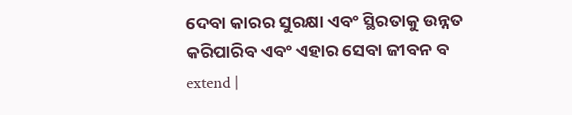ଦେବା କାରର ସୁରକ୍ଷା ଏବଂ ସ୍ଥିରତାକୁ ଉନ୍ନତ କରିପାରିବ ଏବଂ ଏହାର ସେବା ଜୀବନ ବ extend |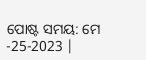ପୋଷ୍ଟ ସମୟ: ମେ -25-2023 |